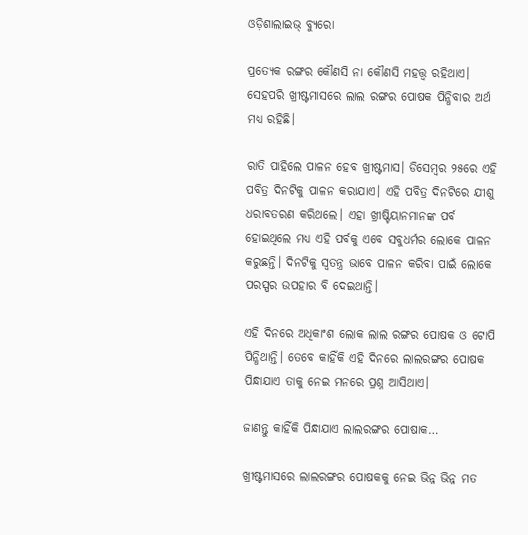ଓଡ଼ିଶାଲାଇଭ୍ ବ୍ୟୁରୋ

ପ୍ରତ୍ୟେକ ରଙ୍ଗର କୌଣସି ନା କୌଣସି ମହତ୍ତ୍ଵ ରହିଥାଏ। ସେହପରି ଖ୍ରୀଷ୍ଟମାସରେ ଲାଲ ରଙ୍ଗର ପୋଷକ ପିନ୍ଧିବାର ଅର୍ଥ ମଧ୍ୟ ରହିଛି।

ରାତି ପାହିଲେ ପାଳନ ହେବ ଖ୍ରୀଷ୍ଟମାସ। ଡିସେମ୍ବର ୨୫ରେ ଏହି ପବିତ୍ର ଦିନଟିକୁ ପାଳନ କରାଯାଏ। ଏହି ପବିତ୍ର ଦିନଟିରେ ଯୀଶୁ ଧରାବତରଣ କରିଥଲେ। ଏହା ଖ୍ରୀଷ୍ଟିୟାନମାନଙ୍କ ପର୍ବ ହୋଇଥିଲେ ମଧ୍ୟ ଏହି ପର୍ବକୁ ଏବେ ସବୁଧର୍ମର ଲୋକେ ପାଳନ କରୁଛନ୍ତି। ଦିନଟିକୁ ସ୍ୱତନ୍ତ୍ର ଭାବେ ପାଳନ କରିବା ପାଇଁ ଲୋକେ ପରସ୍ପର ଉପହାର ବି ଦେଇଥାନ୍ତି।

ଏହି ଦିନରେ ଅଧିକାଂଶ ଲୋକ ଲାଲ ରଙ୍ଗର ପୋଷକ ଓ ଟୋପି ପିନ୍ଧିଥାନ୍ତି। ତେବେ କାହିଁକି ଏହି ଦିନରେ ଲାଲରଙ୍ଗର ପୋଷକ ପିନ୍ଧାଯାଏ ତାକୁ ନେଇ ମନରେ ପ୍ରଶ୍ନ ଆସିଥାଏ।

ଜାଣନ୍ତୁ କାହିଁକି ପିନ୍ଧାଯାଏ ଲାଲରଙ୍ଗର ପୋଷାକ…

ଖ୍ରୀଷ୍ଟମାସରେ ଲାଲରଙ୍ଗର ପୋଷକକୁ ନେଇ ଭିନ୍ନ ଭିନ୍ନ ମତ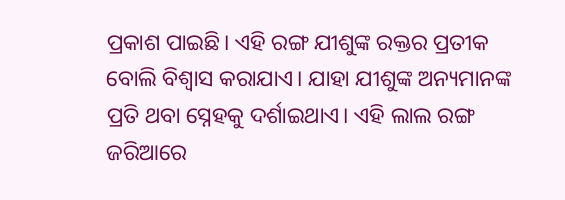ପ୍ରକାଶ ପାଇଛି। ଏହି ରଙ୍ଗ ଯୀଶୁଙ୍କ ରକ୍ତର ପ୍ରତୀକ ବୋଲି ବିଶ୍ଵାସ କରାଯାଏ। ଯାହା ଯୀଶୁଙ୍କ ଅନ୍ୟମାନଙ୍କ ପ୍ରତି ଥବା ସ୍ନେହକୁ ଦର୍ଶାଇଥାଏ। ଏହି ଲାଲ ରଙ୍ଗ ଜରିଆରେ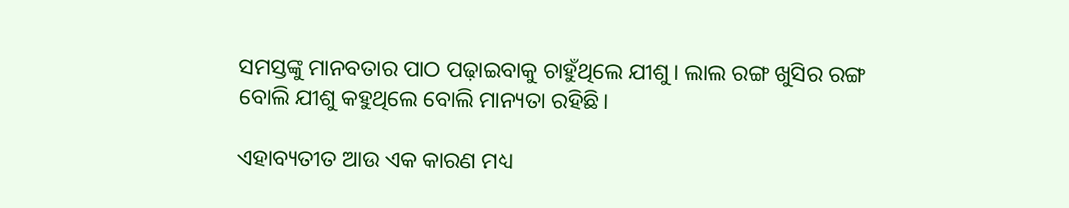ସମସ୍ତଙ୍କୁ ମାନବତାର ପାଠ ପଢ଼ାଇବାକୁ ଚାହୁଁଥିଲେ ଯୀଶୁ। ଲାଲ ରଙ୍ଗ ଖୁସିର ରଙ୍ଗ ବୋଲି ଯୀଶୁ କହୁଥିଲେ ବୋଲି ମାନ୍ୟତା ରହିଛି।

ଏହାବ୍ୟତୀତ ଆଉ ଏକ କାରଣ ମଧ୍ୟ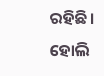ରହିଛି। ହୋଲି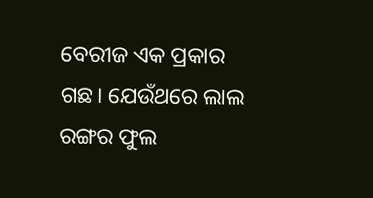ବେରୀଜ ଏକ ପ୍ରକାର ଗଛ। ଯେଉଁଥରେ ଲାଲ ରଙ୍ଗର ଫୁଲ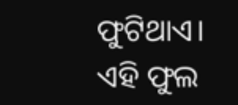ଫୁଟିଥାଏ। ଏହି ଫୁଲ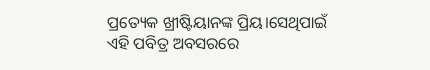ପ୍ରତ୍ୟେକ ଖ୍ରୀଷ୍ଟିୟାନଙ୍କ ପ୍ରିୟ।ସେଥିପାଇଁ ଏହି ପବିତ୍ର ଅବସରରେ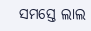ସମସ୍ତେ ଲାଲ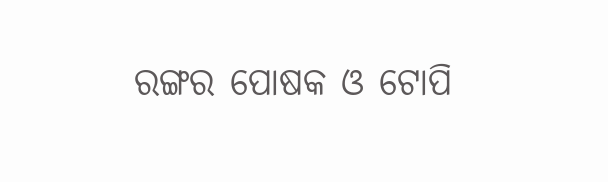ରଙ୍ଗର ପୋଷକ ଓ ଟୋପି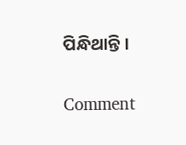ପିନ୍ଧିଥାନ୍ତି।

Comment